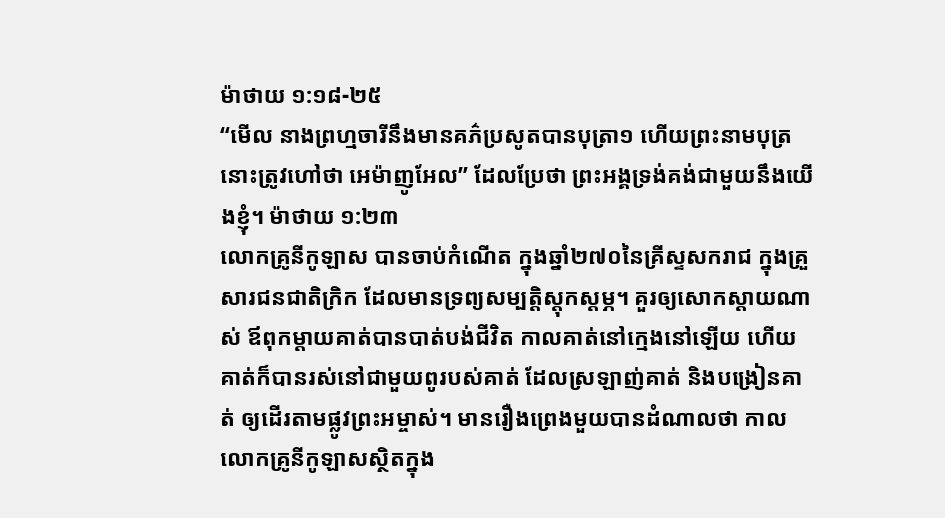ម៉ាថាយ ១:១៨-២៥
“មើល នាងព្រហ្មចារីនឹងមានគភ៌ប្រសូតបានបុត្រា១ ហើយព្រះនាមបុត្រនោះត្រូវហៅថា អេម៉ាញូអែល” ដែលប្រែថា ព្រះអង្គទ្រង់គង់ជាមួយនឹងយើងខ្ញុំ។ ម៉ាថាយ ១:២៣
លោកគ្រូនីកូឡាស បានចាប់កំណើត ក្នុងឆ្នាំ២៧០នៃគ្រីស្ទសករាជ ក្នុងគ្រួសារជនជាតិក្រិក ដែលមានទ្រព្យសម្បត្តិស្តុកស្តម្ភ។ គួរឲ្យសោកស្តាយណាស់ ឪពុកម្តាយគាត់បានបាត់បង់ជីវិត កាលគាត់នៅក្មេងនៅឡើយ ហើយគាត់ក៏បានរស់នៅជាមួយពូរបស់គាត់ ដែលស្រឡាញ់គាត់ និងបង្រៀនគាត់ ឲ្យដើរតាមផ្លូវព្រះអម្ចាស់។ មានរឿងព្រេងមួយបានដំណាលថា កាលលោកគ្រូនីកូឡាសស្ថិតក្នុង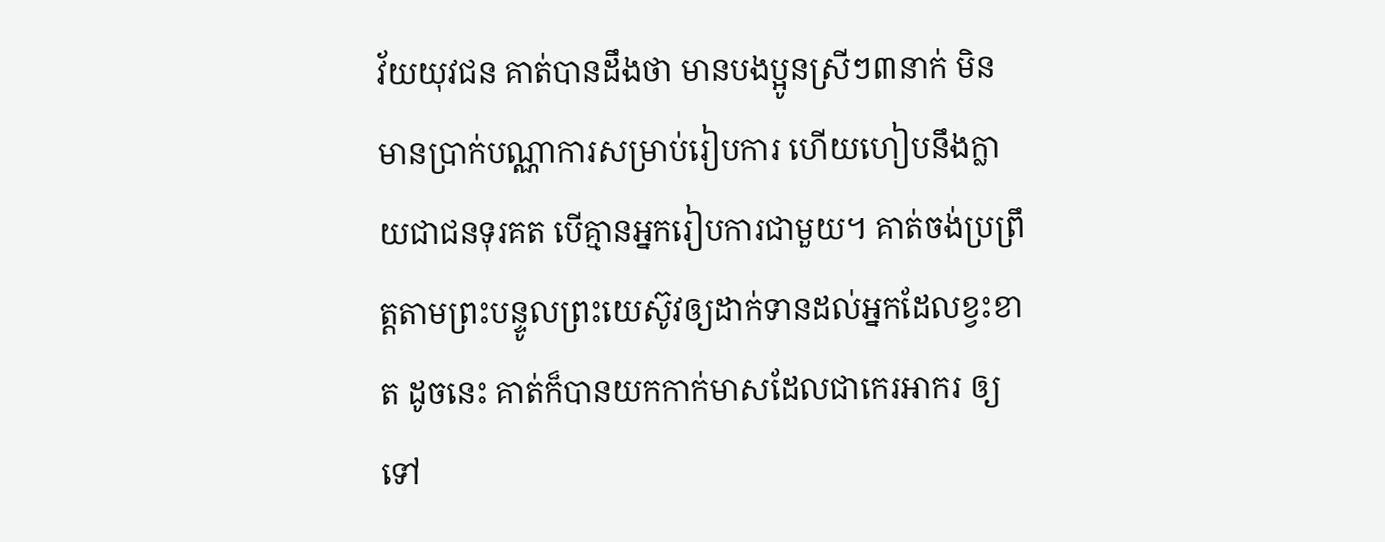វ័យយុវជន គាត់បានដឹងថា មានបងប្អូនស្រីៗ៣នាក់ មិនមានប្រាក់បណ្ណាការសម្រាប់រៀបការ ហើយហៀបនឹងក្លាយជាជនទុរគត បើគ្មានអ្នករៀបការជាមួយ។ គាត់ចង់ប្រព្រឹត្តតាមព្រះបន្ទូលព្រះយេស៊ូវឲ្យដាក់ទានដល់អ្នកដែលខ្វះខាត ដូចនេះ គាត់ក៏បានយកកាក់មាសដែលជាកេរអាករ ឲ្យទៅ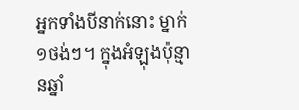អ្នកទាំងបីនាក់នោះ ម្នាក់១ថង់ៗ។ ក្នុងអំឡុងប៉ុន្មានឆ្នាំ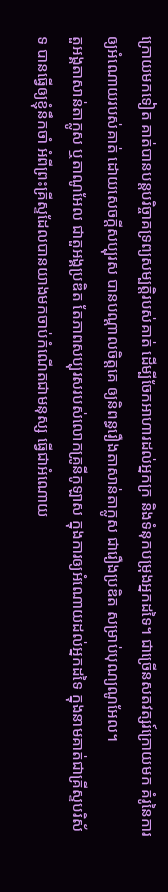ក្រោយមកទៀត គាត់បានបន្តបរិច្ចាគទ្រព្យសម្បត្តិរបស់គាត់ ដើម្បីចែកអាហារដល់អ្នកក្រ និងទំនុកបម្រុងអ្នកដទៃ។ ជាច្រើនសតវត្សរ៍ក្រោយមក គំរូនៃការឲ្យអំណោយរបស់គាត់ ដោយសេចក្តីសប្បុរស បានបណ្តាលចិត្តគេ ឲ្យនិពន្ធរឿងតាសាន់តាក្លូស ជារឿងប្រឌិត សម្រាប់បុណ្យណូអែល។
តួអង្គតាសាន់តាក្លូស ឬតាណូអែល ជាតួអង្គប្រឌិត តែភាពសប្បុរសរបស់លោកគ្រូនីកូឡាស ក្នុងការឲ្យអំណោយដល់អ្នកដទៃ ក្នុងនាមគាត់ជាគ្រីស្ទបរិស័ទ បានធ្វើឲ្យខ្ញុំនឹកចាំ អំពីព្រះគ្រីស្ទដែលបានយាងមកចាប់កំណើតជាមនុស្ស ធ្វើជាអំណោយ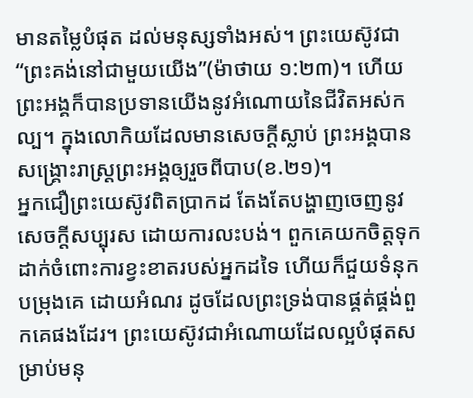មានតម្លៃបំផុត ដល់មនុស្សទាំងអស់។ ព្រះយេស៊ូវជា “ព្រះគង់នៅជាមួយយើង”(ម៉ាថាយ ១:២៣)។ ហើយព្រះអង្គក៏បានប្រទានយើងនូវអំណោយនៃជីវិតអស់កល្ប។ ក្នុងលោកិយដែលមានសេចក្តីស្លាប់ ព្រះអង្គបានសង្គ្រោះរាស្រ្តព្រះអង្គឲ្យរួចពីបាប(ខ.២១)។
អ្នកជឿព្រះយេស៊ូវពិតប្រាកដ តែងតែបង្ហាញចេញនូវសេចក្តីសប្បុរស ដោយការលះបង់។ ពួកគេយកចិត្តទុកដាក់ចំពោះការខ្វះខាតរបស់អ្នកដទៃ ហើយក៏ជួយទំនុកបម្រុងគេ ដោយអំណរ ដូចដែលព្រះទ្រង់បានផ្គត់ផ្គង់ពួកគេផងដែរ។ ព្រះយេស៊ូវជាអំណោយដែលល្អបំផុតសម្រាប់មនុ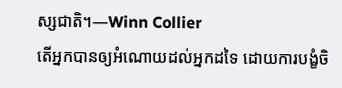ស្សជាតិ។—Winn Collier
តើអ្នកបានឲ្យអំណោយដល់អ្នកដទៃ ដោយការបង្ខំចិ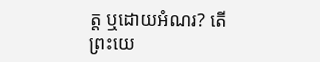ត្ត ឬដោយអំណរ? តើព្រះយេ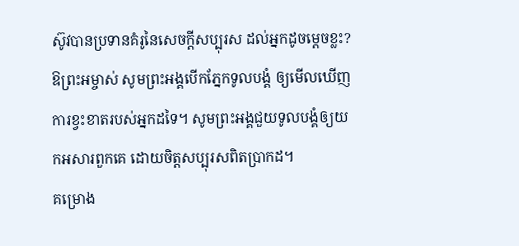ស៊ូវបានប្រទានគំរូនៃសេចក្តីសប្បុរស ដល់អ្នកដូចម្តេចខ្លះ?
ឱព្រះអម្ចាស់ សូមព្រះអង្គបើកភ្នែកទូលបង្គំ ឲ្យមើលឃើញការខ្វះខាតរបស់អ្នកដទៃ។ សូមព្រះអង្គជួយទូលបង្គំឲ្យយកអសារពួកគេ ដោយចិត្តសប្បុរសពិតប្រាកដ។
គម្រោង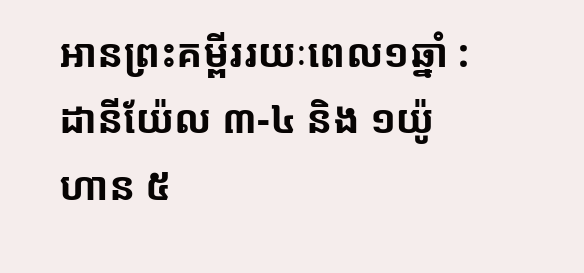អានព្រះគម្ពីររយៈពេល១ឆ្នាំ : ដានីយ៉ែល ៣-៤ និង ១យ៉ូហាន ៥